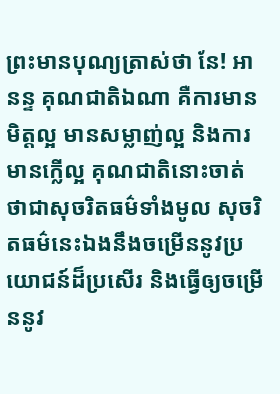ព្រះមានបុណ្យត្រាស់ថា នែ! អានន្ទ គុណជាតិឯណា គឺការមានមិត្តល្អ មានសម្លាញ់ល្អ និងការមានក្លើល្អ គុណជាតិនោះចាត់ថាជាសុចរិតធម៌ទាំងមូល សុចរិតធម៌នេះឯងនឹងចម្រើននូវប្រយោជន៍ដ៏ប្រសើរ និងធ្វើឲ្យចម្រើននូវ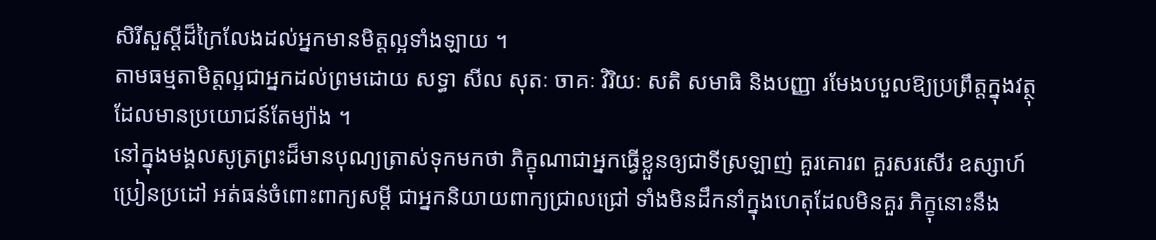សិរីសួស្តីដ៏ក្រៃលែងដល់អ្នកមានមិត្តល្អទាំងឡាយ ។
តាមធម្មតាមិត្តល្អជាអ្នកដល់ព្រមដោយ សទ្ធា សីល សុតៈ ចាគៈ វិរិយៈ សតិ សមាធិ និងបញ្ញា រមែងបបួលឱ្យប្រព្រឹត្តក្នុងវត្ថុដែលមានប្រយោជន៍តែម្យ៉ាង ។
នៅក្នុងមង្គលសូត្រព្រះដ៏មានបុណ្យត្រាស់ទុកមកថា ភិក្ខុណាជាអ្នកធ្វើខ្លួនឲ្យជាទីស្រឡាញ់ គួរគោរព គួរសរសើរ ឧស្សាហ៍ប្រៀនប្រដៅ អត់ធន់ចំពោះពាក្យសម្ដី ជាអ្នកនិយាយពាក្យជ្រាលជ្រៅ ទាំងមិនដឹកនាំក្នុងហេតុដែលមិនគួរ ភិក្ខុនោះនឹង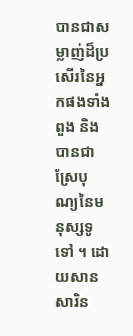បានជាសម្លាញ់ដ៏ប្រសើរនៃអ្នកផងទាំងពួង និងបានជាស្រែបុណ្យនៃមនុស្សទូទៅ ។ ដោយសាន សារិន